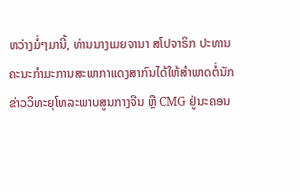ຫວ່າງມໍ່ໆມານີ້, ທ່ານນາງເມຍຈານາ ສໂປຈາຣິກ ປະທານຄະນະກຳມະການສະພາກາແດງສາກົນໄດ້ໃຫ້ສຳພາດຕໍ່ນັກຂ່າວວິທະຍຸໂທລະພາບສູນກາງຈີນ ຫຼື CMG ຢູ່ນະຄອນ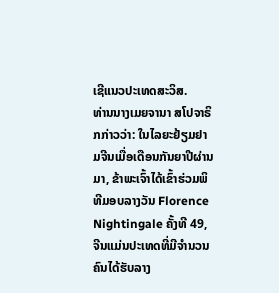ເຊີແນວປະເທດສະວິສ.
ທ່ານນາງເມຍຈານາ ສໂປຈາຣິກກ່າວວ່າ: ໃນໄລຍະຢ້ຽມຢາມຈີນເມື່ອເດືອນກັນຍາປີຜ່ານມາ, ຂ້າພະເຈົ້າໄດ້ເຂົ້າຮ່ວມພິທີມອບລາງວັນ Florence Nightingale ຄັ້ງທີ 49, ຈີນແມ່ນປະເທດທີ່ມີຈຳນວນຄົນໄດ້ຮັບລາງ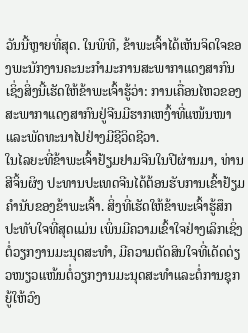ວັນນີ້ຫຼາຍທີ່ສຸດ. ໃນພິທີ, ຂ້າພະເຈົ້າໄດ້ເຫັນຈິດໃຈຂອງພະນັກງານຄະນະກຳມະການສະພາກາແດງສາກົນ ເຊິ່ງສິ່ງນີ້ເຮັດໃຫ້ຂ້າພະເຈົ້າຮູ້ວ່າ: ການເຄື່ອນໄຫວຂອງສະພາກາແດງສາກົນຢູ່ຈີນມີຮາກເຫງົ້າທີ່ແໜ້ນໜາແລະພັດທະນາໄປຢ່າງມີຊີວິດຊີວາ.
ໃນໄລຍະທີ່ຂ້າພະເຈົ້າຢ້ຽມຢາມຈີນໃນປີຜ່ານມາ, ທ່ານສີຈິ້ນຜິງ ປະທານປະເທດຈີນໄດ້ຕ້ອນຮັບການເຂົ້າຢ້ຽມຄຳນັບຂອງຂ້າພະເຈົ້າ. ສິ່ງທີ່ເຮັດໃຫ້ຂ້າພະເຈົ້າຮູ້ສຶກປະທັບໃຈທີ່ສຸດແມ່ນ ເພິ່ນມີຄວາມເຂົ້າໃຈຢ່າງເລິກເຊິ່ງຕໍ່ວຽກງານມະນຸດສະທຳ, ມີຄວາມຕັດສິນໃຈທີ່ເດັດດ່ຽວໜຽວແໜ້ນຕໍ່ວຽກງານມະນຸດສະທຳແລະຕໍ່ການຊຸກຍູ້ໃຫ້ວົງ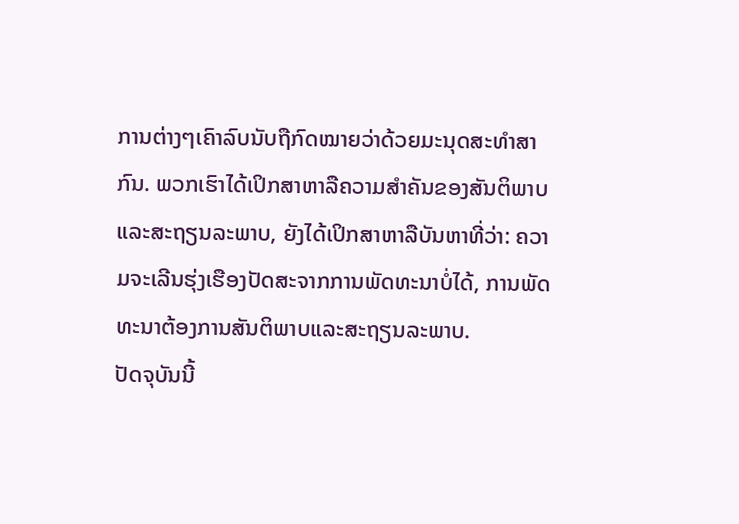ການຕ່າງໆເຄົາລົບນັບຖືກົດໝາຍວ່າດ້ວຍມະນຸດສະທຳສາກົນ. ພວກເຮົາໄດ້ເປິກສາຫາລືຄວາມສຳຄັນຂອງສັນຕິພາບແລະສະຖຽນລະພາບ, ຍັງໄດ້ເປິກສາຫາລືບັນຫາທີ່ວ່າ: ຄວາມຈະເລີນຮຸ່ງເຮືອງປັດສະຈາກການພັດທະນາບໍ່ໄດ້, ການພັດທະນາຕ້ອງການສັນຕິພາບແລະສະຖຽນລະພາບ.
ປັດຈຸບັນນີ້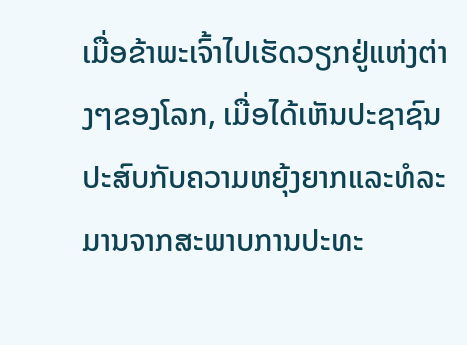ເມື່ອຂ້າພະເຈົ້າໄປເຮັດວຽກຢູ່ແຫ່ງຕ່າງໆຂອງໂລກ, ເມື່ອໄດ້ເຫັນປະຊາຊົນປະສົບກັບຄວາມຫຍຸ້ງຍາກແລະທໍລະມານຈາກສະພາບການປະທະ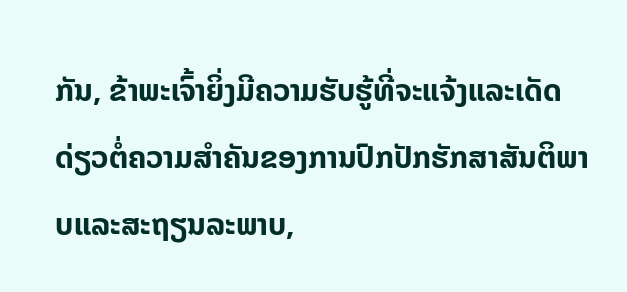ກັນ, ຂ້າພະເຈົ້າຍິ່ງມີຄວາມຮັບຮູ້ທີ່ຈະແຈ້ງແລະເດັດດ່ຽວຕໍ່ຄວາມສຳຄັນຂອງການປົກປັກຮັກສາສັນຕິພາບແລະສະຖຽນລະພາບ,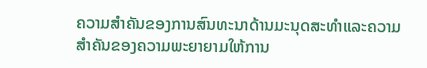ຄວາມສຳຄັນຂອງການສົນທະນາດ້ານມະນຸດສະທຳແລະຄວາມສຳຄັນຂອງຄວາມພະຍາຍາມໃຫ້ການ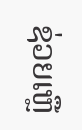ຊ່ວຍເຫຼື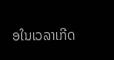ອໃນເວລາເກີດ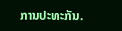ການປະທະກັນ.